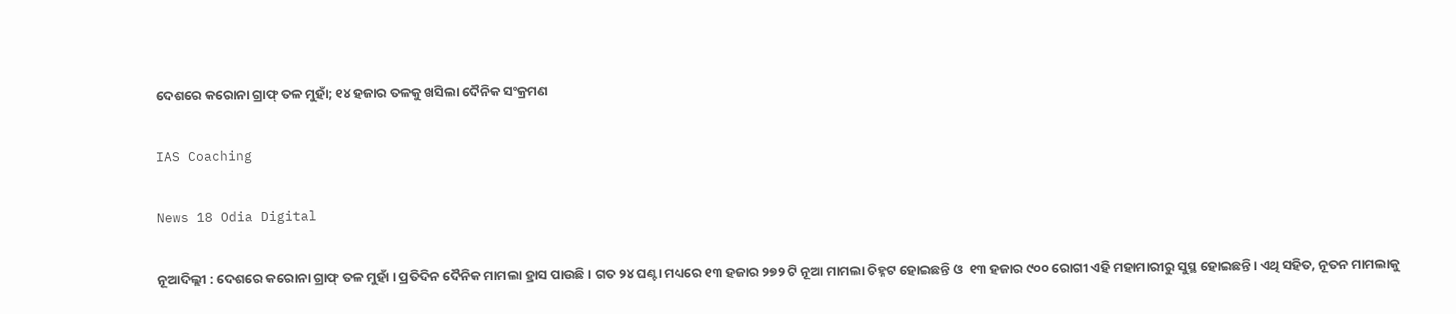ଦେଶରେ କରୋନା ଗ୍ରାଫ୍ ତଳ ମୁହାଁ; ୧୪ ହଜାର ତଳକୁ ଖସିଲା ଦୈନିକ ସଂକ୍ରମଣ

IAS Coaching

News 18 Odia Digital

ନୂଆଦିଲ୍ଲୀ : ଦେଶରେ କରୋନା ଗ୍ରାଫ୍ ତଳ ମୁହାଁ । ପ୍ରତିଦିନ ଦୈନିକ ମାମଲା ହ୍ରାସ ପାଉଛି । ଗତ ୨୪ ଘଣ୍ଟା ମଧ୍ୟରେ ୧୩ ହଜାର ୨୭୨ ଟି ନୂଆ ମାମଲା ଚିହ୍ନଟ ହୋଇଛନ୍ତି ଓ  ୧୩ ହଜାର ୯୦୦ ରୋଗୀ ଏହି ମହାମାରୀରୁ ସୁସ୍ଥ ହୋଇଛନ୍ତି। ଏଥି ସହିତ, ନୂତନ ମାମଲାକୁ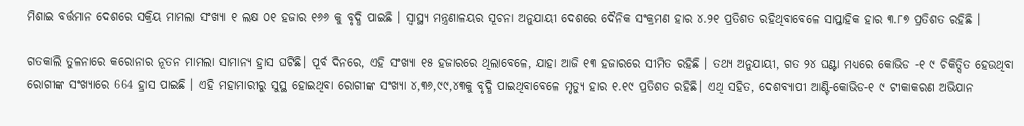ମିଶାଇ ବର୍ତ୍ତମାନ ଦେଶରେ ସକ୍ରିୟ ମାମଲା ସଂଖ୍ୟା ୧ ଲକ୍ଷ ୦୧ ହଜାର ୧୬୬ କୁ ବୃଦ୍ଧି ପାଇଛି । ସ୍ୱାସ୍ଥ୍ୟ ମନ୍ତ୍ରଣାଳୟର ସୂଚନା ଅନୁଯାୟୀ ଦେଶରେ ଦୈନିକ ସଂକ୍ରମଣ ହାର ୪.୨୧ ପ୍ରତିଶତ ରହିଥିବାବେଳେ ସାପ୍ତାହିକ ହାର ୩.୮୭ ପ୍ରତିଶତ ରହିଛି ।

ଗତକାଲି ତୁଳନାରେ କରୋନାର ନୂତନ ମାମଲା ସାମାନ୍ୟ ହ୍ରାସ ଘଟିଛି। ପୂର୍ବ ଦିନରେ, ଏହି ସଂଖ୍ୟା ୧୫ ହଜାରରେ ଥିଲାବେଳେ, ଯାହା ଆଜି ୧୩ ହଜାରରେ ସୀମିତ ରହିଛି । ତଥ୍ୟ ଅନୁଯାୟୀ, ଗତ ୨୪ ଘଣ୍ଟା ମଧ୍ୟରେ କୋଭିଡ -୧ ୯ ଚିକିତ୍ସିତ ହେଉଥିବା ରୋଗୀଙ୍କ ସଂଖ୍ୟାରେ 664 ହ୍ରାସ ପାଇଛି । ଏହି ମହାମାରୀରୁ ସୁସ୍ଥ ହୋଇଥିବା ରୋଗୀଙ୍କ ସଂଖ୍ୟା ୪,୩୬,୯୯,୪୩କୁ ବୃଦ୍ଧି ପାଇଥିବାବେଳେ ମୃତ୍ୟୁ ହାର ୧.୧୯ ପ୍ରତିଶତ ରହିଛି। ଏଥି ସହିତ, ଦେଶବ୍ୟାପୀ ଆଣ୍ଟି-କୋଭିଡ-୧ ୯ ଟୀକାକରଣ ଅଭିଯାନ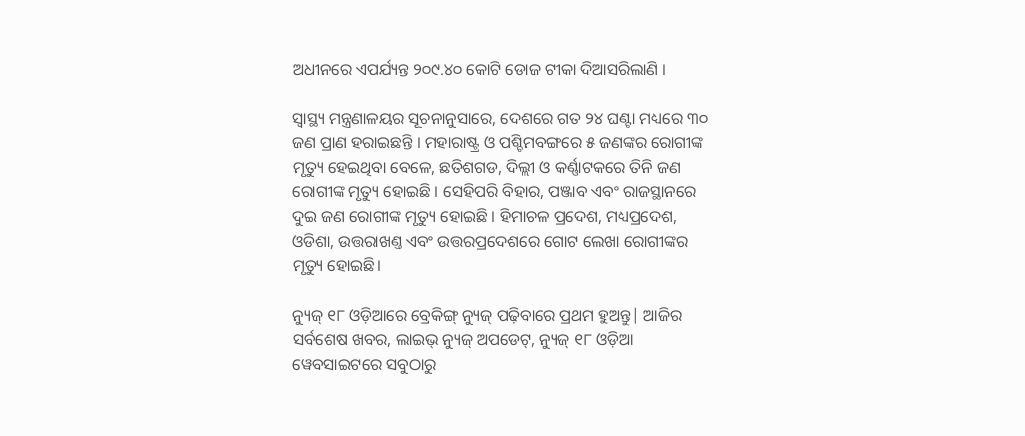ଅଧୀନରେ ଏପର୍ଯ୍ୟନ୍ତ ୨୦୯.୪୦ କୋଟି ଡୋଜ ଟୀକା ଦିଆସରିଲାଣି ।

ସ୍ୱାସ୍ଥ୍ୟ ମନ୍ତ୍ରଣାଳୟର ସୂଚନାନୁସାରେ, ଦେଶରେ ଗତ ୨୪ ଘଣ୍ଟା ମଧ୍ୟରେ ୩୦ ଜଣ ପ୍ରାଣ ହରାଇଛନ୍ତି । ମହାରାଷ୍ଟ୍ର ଓ ପଶ୍ଚିମବଙ୍ଗରେ ୫ ଜଣଙ୍କର ରୋଗୀଙ୍କ ମୃତ୍ୟୁ ହେଇଥିବା ବେଳେ, ଛତିଶଗଡ, ଦିଲ୍ଲୀ ଓ କର୍ଣ୍ଣାଟକରେ ତିନି ଜଣ ରୋଗୀଙ୍କ ମୃତ୍ୟୁ ହୋଇଛି । ସେହିପରି ବିହାର, ପଞ୍ଜାବ ଏବଂ ରାଜସ୍ଥାନରେ ଦୁଇ ଜଣ ରୋଗୀଙ୍କ ମୃତ୍ୟୁ ହୋଇଛି । ହିମାଚଳ ପ୍ରଦେଶ, ମଧ୍ୟପ୍ରଦେଶ, ଓଡିଶା, ଉତ୍ତରାଖଣ୍ତ ଏବଂ ଉତ୍ତରପ୍ରଦେଶରେ ଗୋଟ ଲେଖା ରୋଗୀଙ୍କର ମୃତ୍ୟୁ ହୋଇଛି।

ନ୍ୟୁଜ୍ ୧୮ ଓଡ଼ିଆରେ ବ୍ରେକିଙ୍ଗ୍ ନ୍ୟୁଜ୍ ପଢ଼ିବାରେ ପ୍ରଥମ ହୁଅନ୍ତୁ| ଆଜିର ସର୍ବଶେଷ ଖବର, ଲାଇଭ୍ ନ୍ୟୁଜ୍ ଅପଡେଟ୍, ନ୍ୟୁଜ୍ ୧୮ ଓଡ଼ିଆ ୱେବସାଇଟରେ ସବୁଠାରୁ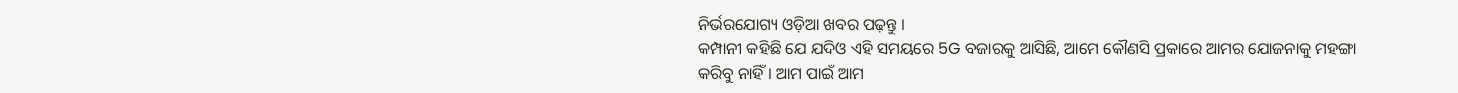ନିର୍ଭରଯୋଗ୍ୟ ଓଡ଼ିଆ ଖବର ପଢ଼ନ୍ତୁ ।
କମ୍ପାନୀ କହିଛି ଯେ ଯଦିଓ ଏହି ସମୟରେ 5G ବଜାରକୁ ଆସିଛି, ଆମେ କୌଣସି ପ୍ରକାରେ ଆମର ଯୋଜନାକୁ ମହଙ୍ଗା କରିବୁ ନାହିଁ । ଆମ ପାଇଁ ଆମ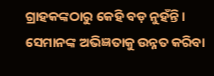ଗ୍ରାହକଙ୍କଠାରୁ କେହି ବଡ଼ ନୁହଁନ୍ତି । ସେମାନଙ୍କ ଅଭିଜ୍ଞତାକୁ ଉନ୍ନତ କରିବା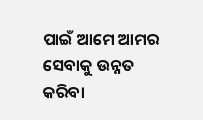ପାଇଁ ଆମେ ଆମର ସେବାକୁ ଉନ୍ନତ କରିବା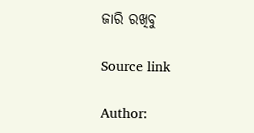ଜାରି ରଖିବୁ

Source link

Author: